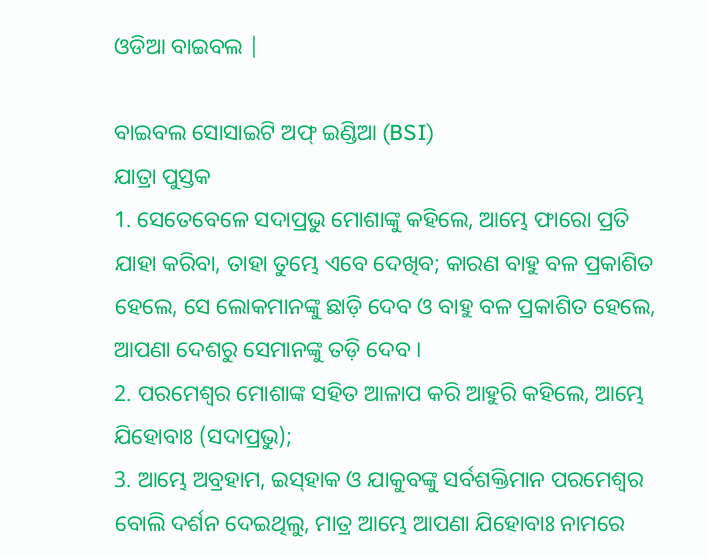ଓଡିଆ ବାଇବଲ |

ବାଇବଲ ସୋସାଇଟି ଅଫ୍ ଇଣ୍ଡିଆ (BSI)
ଯାତ୍ରା ପୁସ୍ତକ
1. ସେତେବେଳେ ସଦାପ୍ରଭୁ ମୋଶାଙ୍କୁ କହିଲେ, ଆମ୍ଭେ ଫାରୋ ପ୍ରତି ଯାହା କରିବା, ତାହା ତୁମ୍ଭେ ଏବେ ଦେଖିବ; କାରଣ ବାହୁ ବଳ ପ୍ରକାଶିତ ହେଲେ, ସେ ଲୋକମାନଙ୍କୁ ଛାଡ଼ି ଦେବ ଓ ବାହୁ ବଳ ପ୍ରକାଶିତ ହେଲେ, ଆପଣା ଦେଶରୁ ସେମାନଙ୍କୁ ତଡ଼ି ଦେବ ।
2. ପରମେଶ୍ଵର ମୋଶାଙ୍କ ସହିତ ଆଳାପ କରି ଆହୁରି କହିଲେ, ଆମ୍ଭେ ଯିହୋବାଃ (ସଦାପ୍ରଭୁ);
3. ଆମ୍ଭେ ଅବ୍ରହାମ, ଇସ୍‍ହାକ ଓ ଯାକୁବଙ୍କୁ ସର୍ବଶକ୍ତିମାନ ପରମେଶ୍ଵର ବୋଲି ଦର୍ଶନ ଦେଇଥିଲୁ, ମାତ୍ର ଆମ୍ଭେ ଆପଣା ଯିହୋବାଃ ନାମରେ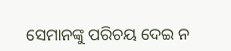ସେମାନଙ୍କୁ ପରିଚୟ ଦେଇ ନ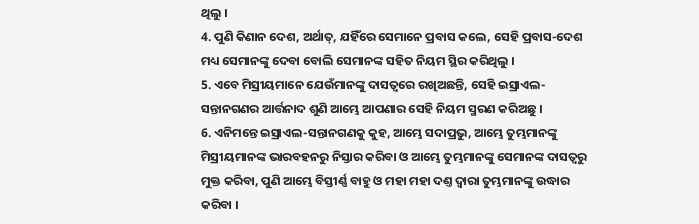ଥିଲୁ ।
4. ପୁଣି କିଣାନ ଦେଶ, ଅର୍ଥାତ୍, ଯହିଁରେ ସେମାନେ ପ୍ରବାସ କଲେ, ସେହି ପ୍ରବାସ-ଦେଶ ମଧ୍ୟ ସେମାନଙ୍କୁ ଦେବା ବୋଲି ସେମାନଙ୍କ ସହିତ ନିୟମ ସ୍ଥିର କରିଥିଲୁ ।
5. ଏବେ ମିସ୍ରୀୟମାନେ ଯେଉଁମାନଙ୍କୁ ଦାସତ୍ଵରେ ରଖିଅଛନ୍ତି, ସେହି ଇସ୍ରାଏଲ-ସନ୍ତାନଗଣର ଆର୍ତ୍ତନାଦ ଶୁଣି ଆମ୍ଭେ ଆପଣାର ସେହି ନିୟମ ସ୍ମରଣ କରିଅଛୁ ।
6. ଏନିମନ୍ତେ ଇସ୍ରାଏଲ-ସନ୍ତାନଗଣକୁ କୁହ, ଆମ୍ଭେ ସଦାପ୍ରଭୁ, ଆମ୍ଭେ ତୁମ୍ଭମାନଙ୍କୁ ମିସ୍ରୀୟମାନଙ୍କ ଭାରବହନରୁ ନିସ୍ତାର କରିବା ଓ ଆମ୍ଭେ ତୁମ୍ଭମାନଙ୍କୁ ସେମାନଙ୍କ ଦାସତ୍ଵରୁ ମୁକ୍ତ କରିବା, ପୁଣି ଆମ୍ଭେ ବିସ୍ତୀର୍ଣ୍ଣ ବାହୁ ଓ ମହା ମହା ଦଣ୍ତ ଦ୍ଵାରା ତୁମ୍ଭମାନଙ୍କୁ ଉଦ୍ଧାର କରିବା ।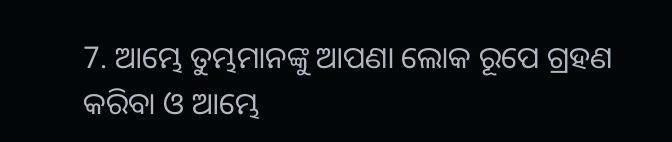7. ଆମ୍ଭେ ତୁମ୍ଭମାନଙ୍କୁ ଆପଣା ଲୋକ ରୂପେ ଗ୍ରହଣ କରିବା ଓ ଆମ୍ଭେ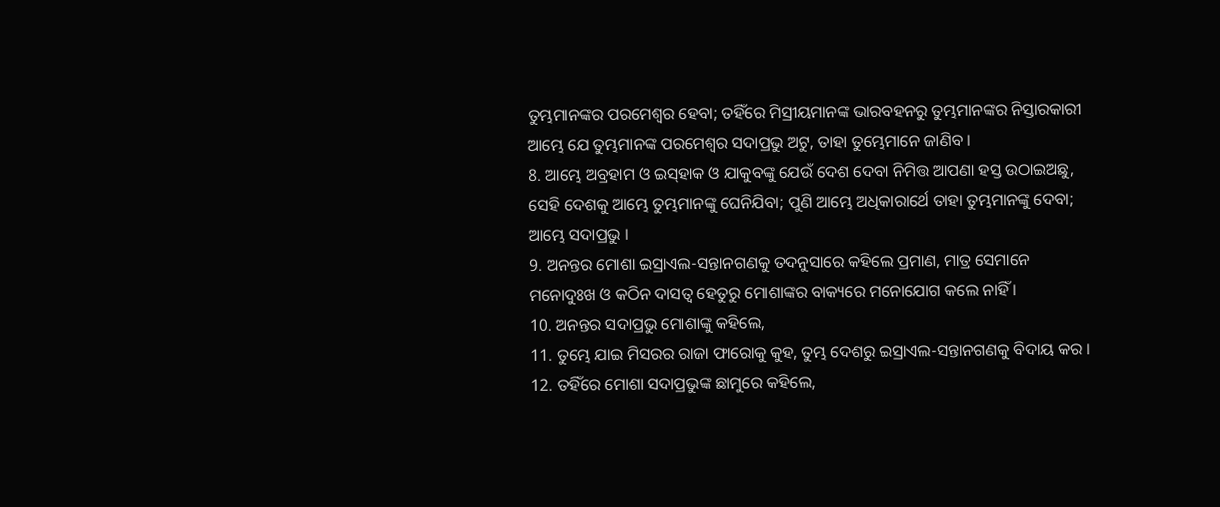ତୁମ୍ଭମାନଙ୍କର ପରମେଶ୍ଵର ହେବା; ତହିଁରେ ମିସ୍ରୀୟମାନଙ୍କ ଭାରବହନରୁ ତୁମ୍ଭମାନଙ୍କର ନିସ୍ତାରକାରୀ ଆମ୍ଭେ ଯେ ତୁମ୍ଭମାନଙ୍କ ପରମେଶ୍ଵର ସଦାପ୍ରଭୁ ଅଟୁ, ତାହା ତୁମ୍ଭେମାନେ ଜାଣିବ ।
8. ଆମ୍ଭେ ଅବ୍ରହାମ ଓ ଇସ୍‍ହାକ ଓ ଯାକୁବଙ୍କୁ ଯେଉଁ ଦେଶ ଦେବା ନିମିତ୍ତ ଆପଣା ହସ୍ତ ଉଠାଇଅଛୁ, ସେହି ଦେଶକୁ ଆମ୍ଭେ ତୁମ୍ଭମାନଙ୍କୁ ଘେନିଯିବା; ପୁଣି ଆମ୍ଭେ ଅଧିକାରାର୍ଥେ ତାହା ତୁମ୍ଭମାନଙ୍କୁ ଦେବା; ଆମ୍ଭେ ସଦାପ୍ରଭୁ ।
9. ଅନନ୍ତର ମୋଶା ଇସ୍ରାଏଲ-ସନ୍ତାନଗଣକୁ ତଦନୁସାରେ କହିଲେ ପ୍ରମାଣ, ମାତ୍ର ସେମାନେ ମନୋଦୁଃଖ ଓ କଠିନ ଦାସତ୍ଵ ହେତୁରୁ ମୋଶାଙ୍କର ବାକ୍ୟରେ ମନୋଯୋଗ କଲେ ନାହିଁ ।
10. ଅନନ୍ତର ସଦାପ୍ରଭୁ ମୋଶାଙ୍କୁ କହିଲେ,
11. ତୁମ୍ଭେ ଯାଇ ମିସରର ରାଜା ଫାରୋକୁ କୁହ, ତୁମ୍ଭ ଦେଶରୁ ଇସ୍ରାଏଲ-ସନ୍ତାନଗଣକୁ ବିଦାୟ କର ।
12. ତହିଁରେ ମୋଶା ସଦାପ୍ରଭୁଙ୍କ ଛାମୁରେ କହିଲେ,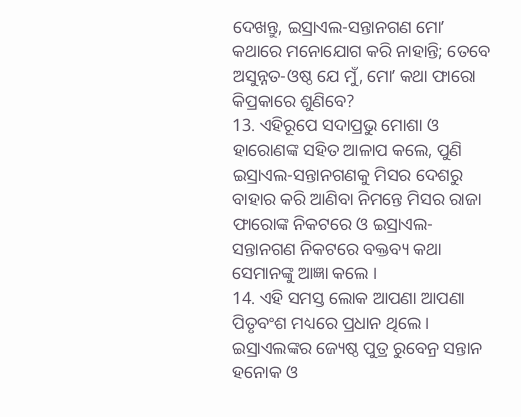ଦେଖନ୍ତୁ, ଇସ୍ରାଏଲ-ସନ୍ତାନଗଣ ମୋʼ କଥାରେ ମନୋଯୋଗ କରି ନାହାନ୍ତି; ତେବେ ଅସୁନ୍ନତ-ଓଷ୍ଠ ଯେ ମୁଁ, ମୋʼ କଥା ଫାରୋ କିପ୍ରକାରେ ଶୁଣିବେ?
13. ଏହିରୂପେ ସଦାପ୍ରଭୁ ମୋଶା ଓ ହାରୋଣଙ୍କ ସହିତ ଆଳାପ କଲେ, ପୁଣି ଇସ୍ରାଏଲ-ସନ୍ତାନଗଣକୁ ମିସର ଦେଶରୁ ବାହାର କରି ଆଣିବା ନିମନ୍ତେ ମିସର ରାଜା ଫାରୋଙ୍କ ନିକଟରେ ଓ ଇସ୍ରାଏଲ-ସନ୍ତାନଗଣ ନିକଟରେ ବକ୍ତବ୍ୟ କଥା ସେମାନଙ୍କୁ ଆଜ୍ଞା କଲେ ।
14. ଏହି ସମସ୍ତ ଲୋକ ଆପଣା ଆପଣା ପିତୃବଂଶ ମଧ୍ୟରେ ପ୍ରଧାନ ଥିଲେ । ଇସ୍ରାଏଲଙ୍କର ଜ୍ୟେଷ୍ଠ ପୁତ୍ର ରୁବେନ୍ର ସନ୍ତାନ ହନୋକ ଓ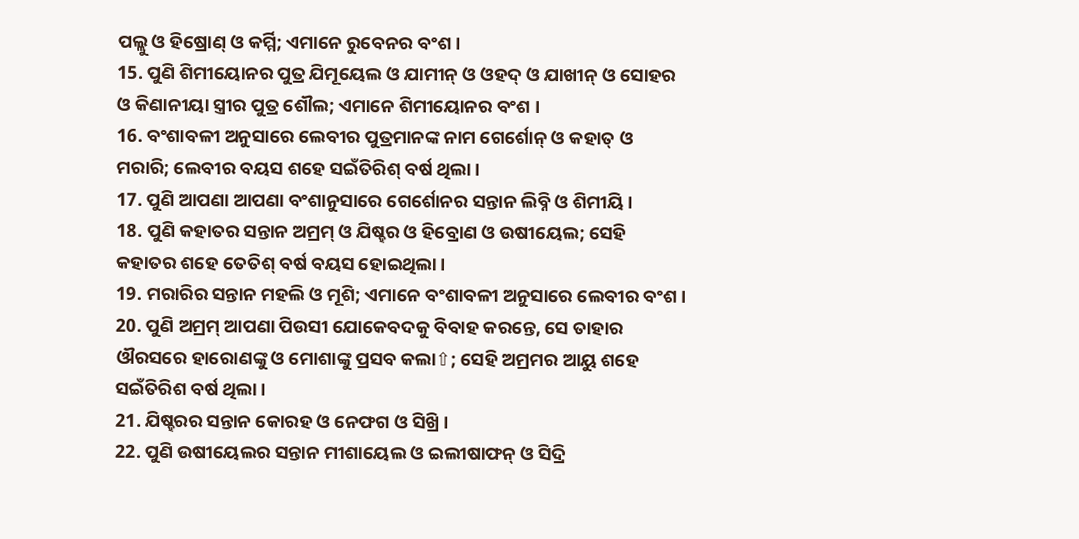ପଲ୍ଲୁ ଓ ହିଷ୍ରୋଣ୍ ଓ କର୍ମ୍ମି; ଏମାନେ ରୁବେନର ବଂଶ ।
15. ପୁଣି ଶିମୀୟୋନର ପୁତ୍ର ଯିମୂୟେଲ ଓ ଯାମୀନ୍ ଓ ଓହଦ୍ ଓ ଯାଖୀନ୍ ଓ ସୋହର ଓ କିଣାନୀୟା ସ୍ତ୍ରୀର ପୁତ୍ର ଶୌଲ; ଏମାନେ ଶିମୀୟୋନର ବଂଶ ।
16. ବଂଶାବଳୀ ଅନୁସାରେ ଲେବୀର ପୁତ୍ରମାନଙ୍କ ନାମ ଗେର୍ଶୋନ୍ ଓ କହାତ୍ ଓ ମରାରି; ଲେବୀର ବୟସ ଶହେ ସଇଁତିରିଶ୍ ବର୍ଷ ଥିଲା ।
17. ପୁଣି ଆପଣା ଆପଣା ବଂଶାନୁସାରେ ଗେର୍ଶୋନର ସନ୍ତାନ ଲିବ୍ନି ଓ ଶିମୀୟି।
18. ପୁଣି କହାତର ସନ୍ତାନ ଅମ୍ରମ୍ ଓ ଯିଷ୍ହର ଓ ହିବ୍ରୋଣ ଓ ଉଷୀୟେଲ; ସେହି କହାତର ଶହେ ତେତିଶ୍ ବର୍ଷ ବୟସ ହୋଇଥିଲା ।
19. ମରାରିର ସନ୍ତାନ ମହଲି ଓ ମୂଶି; ଏମାନେ ବଂଶାବଳୀ ଅନୁସାରେ ଲେବୀର ବଂଶ ।
20. ପୁଣି ଅମ୍ରମ୍ ଆପଣା ପିଉସୀ ଯୋକେବଦକୁ ବିବାହ କରନ୍ତେ, ସେ ତାହାର ଔରସରେ ହାରୋଣଙ୍କୁ ଓ ମୋଶାଙ୍କୁ ପ୍ରସବ କଲା⇧; ସେହି ଅମ୍ରମର ଆୟୁ ଶହେ ସଇଁତିରିଶ ବର୍ଷ ଥିଲା ।
21. ଯିଷ୍ହରର ସନ୍ତାନ କୋରହ ଓ ନେଫଗ ଓ ସିଖ୍ରି ।
22. ପୁଣି ଉଷୀୟେଲର ସନ୍ତାନ ମୀଶାୟେଲ ଓ ଇଲୀଷାଫନ୍ ଓ ସିଦ୍ରି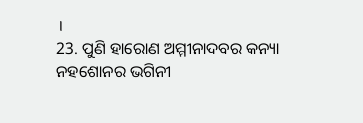।
23. ପୁଣି ହାରୋଣ ଅମ୍ମୀନାଦବର କନ୍ୟା ନହଶୋନର ଭଗିନୀ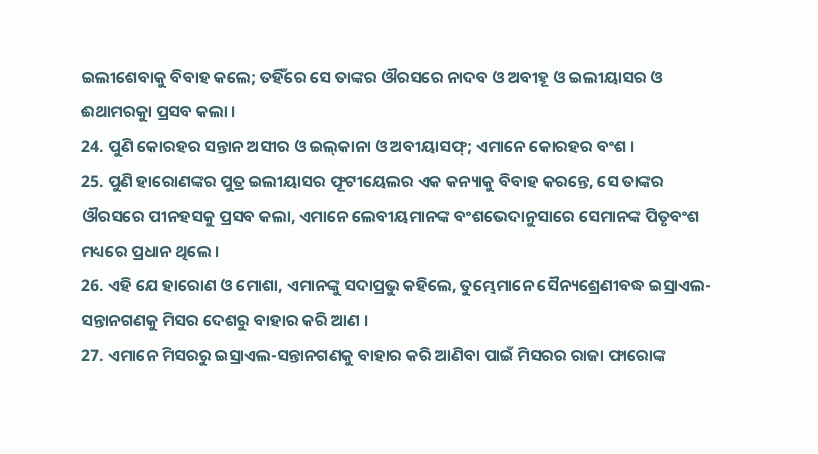ଇଲୀଶେବାକୁ ବିବାହ କଲେ; ତହିଁରେ ସେ ତାଙ୍କର ଔରସରେ ନାଦବ ଓ ଅବୀହୂ ଓ ଇଲୀୟାସର ଓ ଈଥାମରକୁା ପ୍ରସବ କଲା ।
24. ପୁଣି କୋରହର ସନ୍ତାନ ଅସୀର ଓ ଇଲ୍‍କାନା ଓ ଅବୀୟାସଫ୍; ଏମାନେ କୋରହର ବଂଶ ।
25. ପୁଣି ହାରୋଣଙ୍କର ପୁତ୍ର ଇଲୀୟାସର ଫୂଟୀୟେଲର ଏକ କନ୍ୟାକୁ ବିବାହ କରନ୍ତେ, ସେ ତାଙ୍କର ଔରସରେ ପୀନହସକୁ ପ୍ରସବ କଲା, ଏମାନେ ଲେବୀୟମାନଙ୍କ ବଂଶଭେଦାନୁସାରେ ସେମାନଙ୍କ ପିତୃବଂଶ ମଧ୍ୟରେ ପ୍ରଧାନ ଥିଲେ ।
26. ଏହି ଯେ ହାରୋଣ ଓ ମୋଶା, ଏମାନଙ୍କୁ ସଦାପ୍ରଭୁ କହିଲେ, ତୁମ୍ଭେମାନେ ସୈନ୍ୟଶ୍ରେଣୀବଦ୍ଧ ଇସ୍ରାଏଲ-ସନ୍ତାନଗଣକୁ ମିସର ଦେଶରୁ ବାହାର କରି ଆଣ ।
27. ଏମାନେ ମିସରରୁ ଇସ୍ରାଏଲ-ସନ୍ତାନଗଣକୁ ବାହାର କରି ଆଣିବା ପାଇଁ ମିସରର ରାଜା ଫାରୋଙ୍କ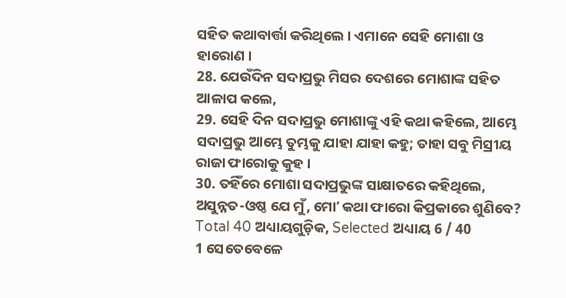ସହିତ କଥାବାର୍ତ୍ତା କରିଥିଲେ । ଏମାନେ ସେହି ମୋଶା ଓ ହାରୋଣ ।
28. ଯେଉଁଦିନ ସଦାପ୍ରଭୁ ମିସର ଦେଶରେ ମୋଶାଙ୍କ ସହିତ ଆଳାପ କଲେ,
29. ସେହି ଦିନ ସଦାପ୍ରଭୁ ମୋଶାଙ୍କୁ ଏହି କଥା କହିଲେ, ଆମ୍ଭେ ସଦାପ୍ରଭୁ ଆମ୍ଭେ ତୁମ୍ଭକୁ ଯାହା ଯାହା କହୁ; ତାହା ସବୁ ମିସ୍ରୀୟ ରାଜା ଫାରୋକୁ କୁହ ।
30. ତହିଁରେ ମୋଶା ସଦାପ୍ରଭୁଙ୍କ ସାକ୍ଷାତରେ କହିଥିଲେ, ଅସୁନ୍ନତ-ଓଷ୍ଠ ଯେ ମୁଁ, ମୋʼ କଥା ଫାରୋ କିପ୍ରକାରେ ଶୁଣିବେ?
Total 40 ଅଧ୍ୟାୟଗୁଡ଼ିକ, Selected ଅଧ୍ୟାୟ 6 / 40
1 ସେତେବେଳେ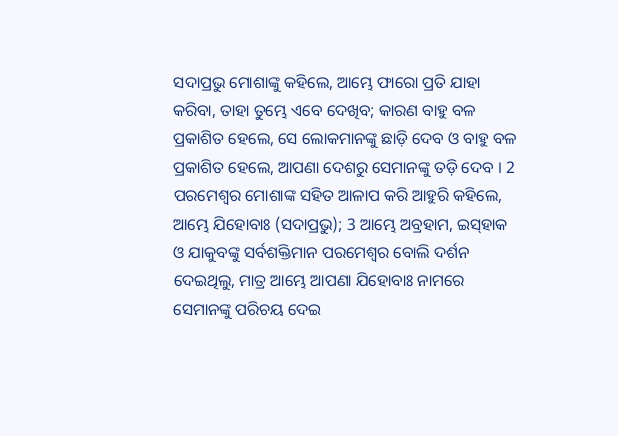ସଦାପ୍ରଭୁ ମୋଶାଙ୍କୁ କହିଲେ, ଆମ୍ଭେ ଫାରୋ ପ୍ରତି ଯାହା କରିବା, ତାହା ତୁମ୍ଭେ ଏବେ ଦେଖିବ; କାରଣ ବାହୁ ବଳ ପ୍ରକାଶିତ ହେଲେ, ସେ ଲୋକମାନଙ୍କୁ ଛାଡ଼ି ଦେବ ଓ ବାହୁ ବଳ ପ୍ରକାଶିତ ହେଲେ, ଆପଣା ଦେଶରୁ ସେମାନଙ୍କୁ ତଡ଼ି ଦେବ । 2 ପରମେଶ୍ଵର ମୋଶାଙ୍କ ସହିତ ଆଳାପ କରି ଆହୁରି କହିଲେ, ଆମ୍ଭେ ଯିହୋବାଃ (ସଦାପ୍ରଭୁ); 3 ଆମ୍ଭେ ଅବ୍ରହାମ, ଇସ୍‍ହାକ ଓ ଯାକୁବଙ୍କୁ ସର୍ବଶକ୍ତିମାନ ପରମେଶ୍ଵର ବୋଲି ଦର୍ଶନ ଦେଇଥିଲୁ, ମାତ୍ର ଆମ୍ଭେ ଆପଣା ଯିହୋବାଃ ନାମରେ ସେମାନଙ୍କୁ ପରିଚୟ ଦେଇ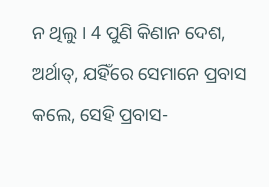ନ ଥିଲୁ । 4 ପୁଣି କିଣାନ ଦେଶ, ଅର୍ଥାତ୍, ଯହିଁରେ ସେମାନେ ପ୍ରବାସ କଲେ, ସେହି ପ୍ରବାସ-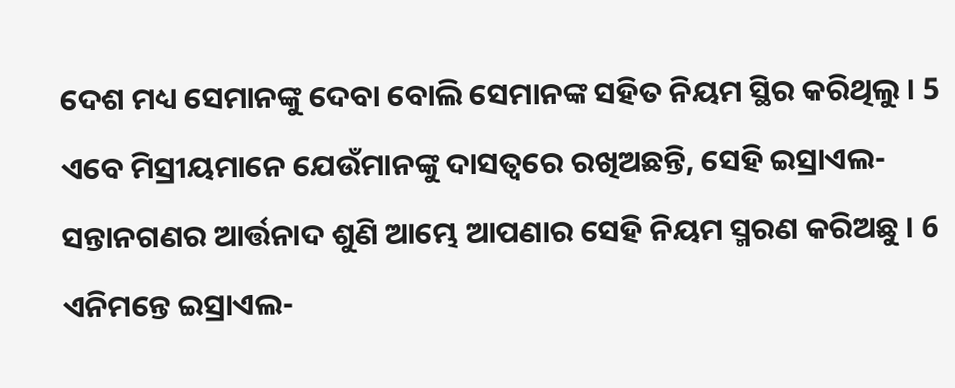ଦେଶ ମଧ୍ୟ ସେମାନଙ୍କୁ ଦେବା ବୋଲି ସେମାନଙ୍କ ସହିତ ନିୟମ ସ୍ଥିର କରିଥିଲୁ । 5 ଏବେ ମିସ୍ରୀୟମାନେ ଯେଉଁମାନଙ୍କୁ ଦାସତ୍ଵରେ ରଖିଅଛନ୍ତି, ସେହି ଇସ୍ରାଏଲ-ସନ୍ତାନଗଣର ଆର୍ତ୍ତନାଦ ଶୁଣି ଆମ୍ଭେ ଆପଣାର ସେହି ନିୟମ ସ୍ମରଣ କରିଅଛୁ । 6 ଏନିମନ୍ତେ ଇସ୍ରାଏଲ-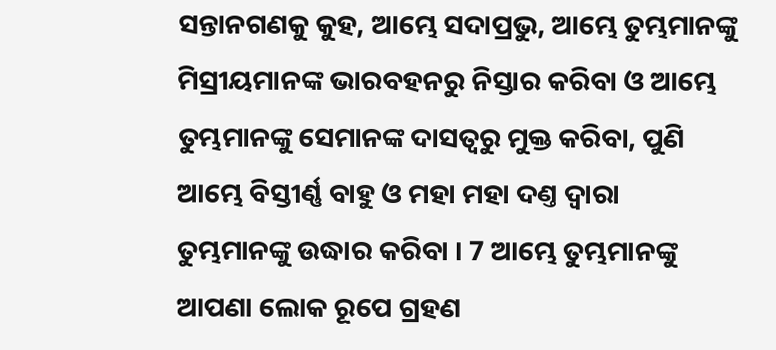ସନ୍ତାନଗଣକୁ କୁହ, ଆମ୍ଭେ ସଦାପ୍ରଭୁ, ଆମ୍ଭେ ତୁମ୍ଭମାନଙ୍କୁ ମିସ୍ରୀୟମାନଙ୍କ ଭାରବହନରୁ ନିସ୍ତାର କରିବା ଓ ଆମ୍ଭେ ତୁମ୍ଭମାନଙ୍କୁ ସେମାନଙ୍କ ଦାସତ୍ଵରୁ ମୁକ୍ତ କରିବା, ପୁଣି ଆମ୍ଭେ ବିସ୍ତୀର୍ଣ୍ଣ ବାହୁ ଓ ମହା ମହା ଦଣ୍ତ ଦ୍ଵାରା ତୁମ୍ଭମାନଙ୍କୁ ଉଦ୍ଧାର କରିବା । 7 ଆମ୍ଭେ ତୁମ୍ଭମାନଙ୍କୁ ଆପଣା ଲୋକ ରୂପେ ଗ୍ରହଣ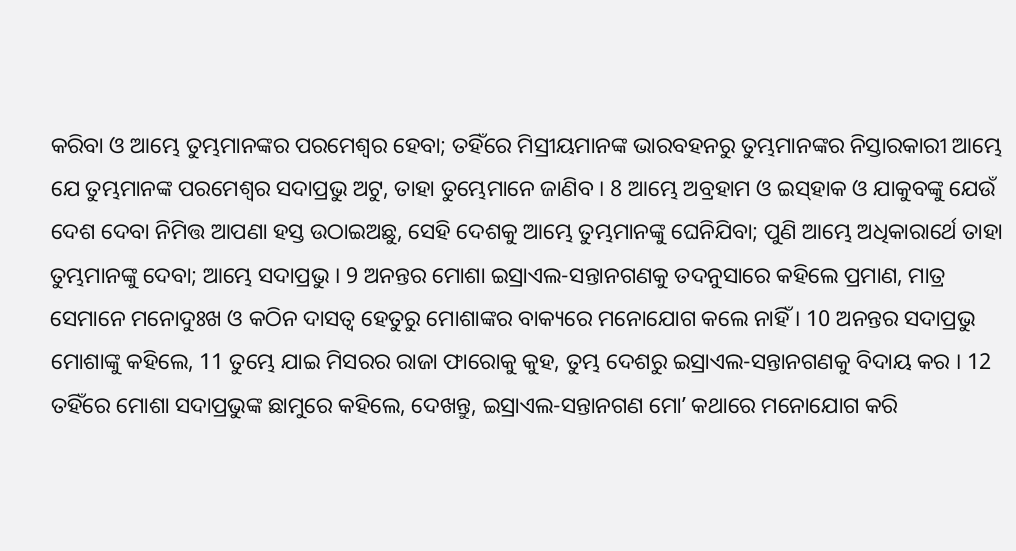କରିବା ଓ ଆମ୍ଭେ ତୁମ୍ଭମାନଙ୍କର ପରମେଶ୍ଵର ହେବା; ତହିଁରେ ମିସ୍ରୀୟମାନଙ୍କ ଭାରବହନରୁ ତୁମ୍ଭମାନଙ୍କର ନିସ୍ତାରକାରୀ ଆମ୍ଭେ ଯେ ତୁମ୍ଭମାନଙ୍କ ପରମେଶ୍ଵର ସଦାପ୍ରଭୁ ଅଟୁ, ତାହା ତୁମ୍ଭେମାନେ ଜାଣିବ । 8 ଆମ୍ଭେ ଅବ୍ରହାମ ଓ ଇସ୍‍ହାକ ଓ ଯାକୁବଙ୍କୁ ଯେଉଁ ଦେଶ ଦେବା ନିମିତ୍ତ ଆପଣା ହସ୍ତ ଉଠାଇଅଛୁ, ସେହି ଦେଶକୁ ଆମ୍ଭେ ତୁମ୍ଭମାନଙ୍କୁ ଘେନିଯିବା; ପୁଣି ଆମ୍ଭେ ଅଧିକାରାର୍ଥେ ତାହା ତୁମ୍ଭମାନଙ୍କୁ ଦେବା; ଆମ୍ଭେ ସଦାପ୍ରଭୁ । 9 ଅନନ୍ତର ମୋଶା ଇସ୍ରାଏଲ-ସନ୍ତାନଗଣକୁ ତଦନୁସାରେ କହିଲେ ପ୍ରମାଣ, ମାତ୍ର ସେମାନେ ମନୋଦୁଃଖ ଓ କଠିନ ଦାସତ୍ଵ ହେତୁରୁ ମୋଶାଙ୍କର ବାକ୍ୟରେ ମନୋଯୋଗ କଲେ ନାହିଁ । 10 ଅନନ୍ତର ସଦାପ୍ରଭୁ ମୋଶାଙ୍କୁ କହିଲେ, 11 ତୁମ୍ଭେ ଯାଇ ମିସରର ରାଜା ଫାରୋକୁ କୁହ, ତୁମ୍ଭ ଦେଶରୁ ଇସ୍ରାଏଲ-ସନ୍ତାନଗଣକୁ ବିଦାୟ କର । 12 ତହିଁରେ ମୋଶା ସଦାପ୍ରଭୁଙ୍କ ଛାମୁରେ କହିଲେ, ଦେଖନ୍ତୁ, ଇସ୍ରାଏଲ-ସନ୍ତାନଗଣ ମୋʼ କଥାରେ ମନୋଯୋଗ କରି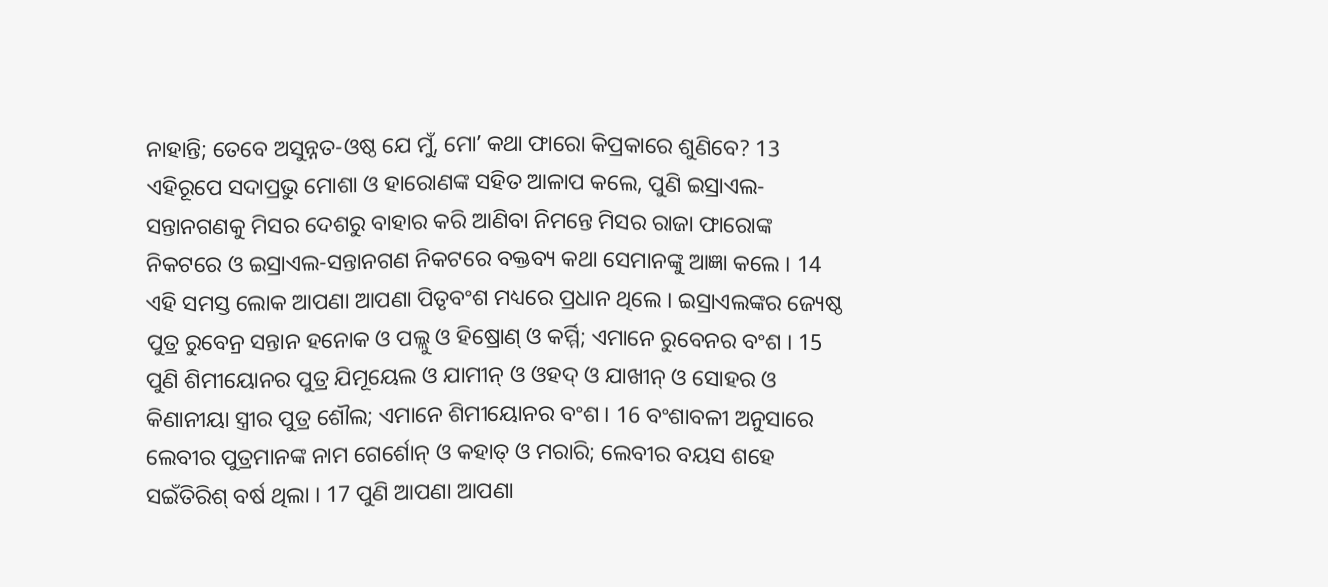ନାହାନ୍ତି; ତେବେ ଅସୁନ୍ନତ-ଓଷ୍ଠ ଯେ ମୁଁ, ମୋʼ କଥା ଫାରୋ କିପ୍ରକାରେ ଶୁଣିବେ? 13 ଏହିରୂପେ ସଦାପ୍ରଭୁ ମୋଶା ଓ ହାରୋଣଙ୍କ ସହିତ ଆଳାପ କଲେ, ପୁଣି ଇସ୍ରାଏଲ-ସନ୍ତାନଗଣକୁ ମିସର ଦେଶରୁ ବାହାର କରି ଆଣିବା ନିମନ୍ତେ ମିସର ରାଜା ଫାରୋଙ୍କ ନିକଟରେ ଓ ଇସ୍ରାଏଲ-ସନ୍ତାନଗଣ ନିକଟରେ ବକ୍ତବ୍ୟ କଥା ସେମାନଙ୍କୁ ଆଜ୍ଞା କଲେ । 14 ଏହି ସମସ୍ତ ଲୋକ ଆପଣା ଆପଣା ପିତୃବଂଶ ମଧ୍ୟରେ ପ୍ରଧାନ ଥିଲେ । ଇସ୍ରାଏଲଙ୍କର ଜ୍ୟେଷ୍ଠ ପୁତ୍ର ରୁବେନ୍ର ସନ୍ତାନ ହନୋକ ଓ ପଲ୍ଲୁ ଓ ହିଷ୍ରୋଣ୍ ଓ କର୍ମ୍ମି; ଏମାନେ ରୁବେନର ବଂଶ । 15 ପୁଣି ଶିମୀୟୋନର ପୁତ୍ର ଯିମୂୟେଲ ଓ ଯାମୀନ୍ ଓ ଓହଦ୍ ଓ ଯାଖୀନ୍ ଓ ସୋହର ଓ କିଣାନୀୟା ସ୍ତ୍ରୀର ପୁତ୍ର ଶୌଲ; ଏମାନେ ଶିମୀୟୋନର ବଂଶ । 16 ବଂଶାବଳୀ ଅନୁସାରେ ଲେବୀର ପୁତ୍ରମାନଙ୍କ ନାମ ଗେର୍ଶୋନ୍ ଓ କହାତ୍ ଓ ମରାରି; ଲେବୀର ବୟସ ଶହେ ସଇଁତିରିଶ୍ ବର୍ଷ ଥିଲା । 17 ପୁଣି ଆପଣା ଆପଣା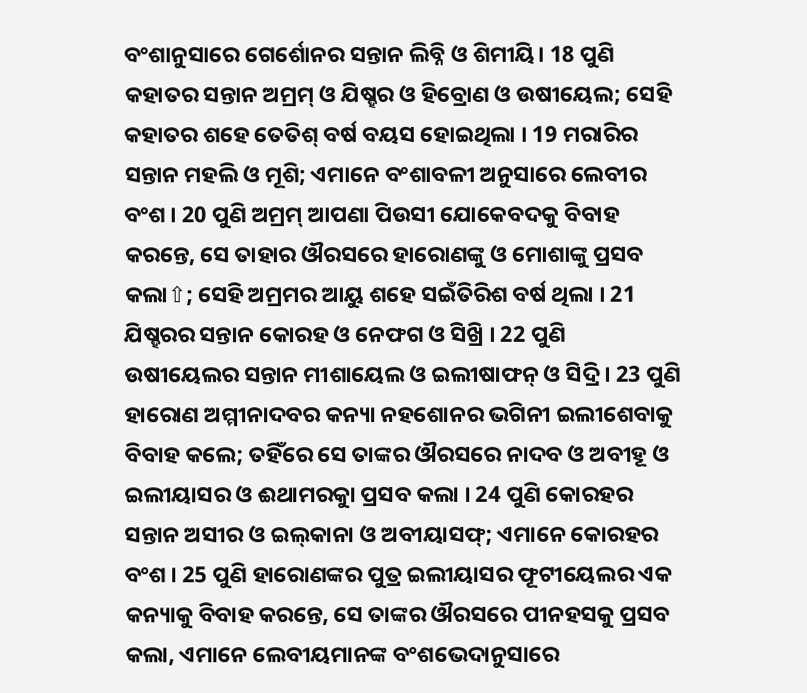ବଂଶାନୁସାରେ ଗେର୍ଶୋନର ସନ୍ତାନ ଲିବ୍ନି ଓ ଶିମୀୟି। 18 ପୁଣି କହାତର ସନ୍ତାନ ଅମ୍ରମ୍ ଓ ଯିଷ୍ହର ଓ ହିବ୍ରୋଣ ଓ ଉଷୀୟେଲ; ସେହି କହାତର ଶହେ ତେତିଶ୍ ବର୍ଷ ବୟସ ହୋଇଥିଲା । 19 ମରାରିର ସନ୍ତାନ ମହଲି ଓ ମୂଶି; ଏମାନେ ବଂଶାବଳୀ ଅନୁସାରେ ଲେବୀର ବଂଶ । 20 ପୁଣି ଅମ୍ରମ୍ ଆପଣା ପିଉସୀ ଯୋକେବଦକୁ ବିବାହ କରନ୍ତେ, ସେ ତାହାର ଔରସରେ ହାରୋଣଙ୍କୁ ଓ ମୋଶାଙ୍କୁ ପ୍ରସବ କଲା⇧; ସେହି ଅମ୍ରମର ଆୟୁ ଶହେ ସଇଁତିରିଶ ବର୍ଷ ଥିଲା । 21 ଯିଷ୍ହରର ସନ୍ତାନ କୋରହ ଓ ନେଫଗ ଓ ସିଖ୍ରି । 22 ପୁଣି ଉଷୀୟେଲର ସନ୍ତାନ ମୀଶାୟେଲ ଓ ଇଲୀଷାଫନ୍ ଓ ସିଦ୍ରି । 23 ପୁଣି ହାରୋଣ ଅମ୍ମୀନାଦବର କନ୍ୟା ନହଶୋନର ଭଗିନୀ ଇଲୀଶେବାକୁ ବିବାହ କଲେ; ତହିଁରେ ସେ ତାଙ୍କର ଔରସରେ ନାଦବ ଓ ଅବୀହୂ ଓ ଇଲୀୟାସର ଓ ଈଥାମରକୁା ପ୍ରସବ କଲା । 24 ପୁଣି କୋରହର ସନ୍ତାନ ଅସୀର ଓ ଇଲ୍‍କାନା ଓ ଅବୀୟାସଫ୍; ଏମାନେ କୋରହର ବଂଶ । 25 ପୁଣି ହାରୋଣଙ୍କର ପୁତ୍ର ଇଲୀୟାସର ଫୂଟୀୟେଲର ଏକ କନ୍ୟାକୁ ବିବାହ କରନ୍ତେ, ସେ ତାଙ୍କର ଔରସରେ ପୀନହସକୁ ପ୍ରସବ କଲା, ଏମାନେ ଲେବୀୟମାନଙ୍କ ବଂଶଭେଦାନୁସାରେ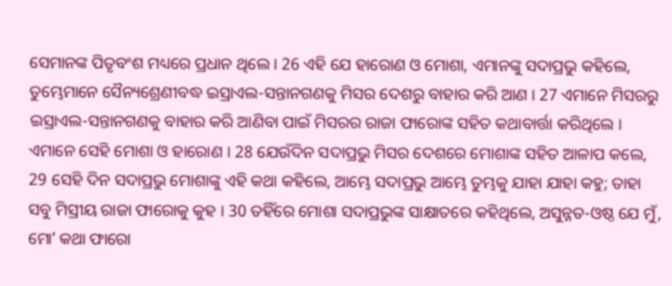ସେମାନଙ୍କ ପିତୃବଂଶ ମଧ୍ୟରେ ପ୍ରଧାନ ଥିଲେ । 26 ଏହି ଯେ ହାରୋଣ ଓ ମୋଶା, ଏମାନଙ୍କୁ ସଦାପ୍ରଭୁ କହିଲେ, ତୁମ୍ଭେମାନେ ସୈନ୍ୟଶ୍ରେଣୀବଦ୍ଧ ଇସ୍ରାଏଲ-ସନ୍ତାନଗଣକୁ ମିସର ଦେଶରୁ ବାହାର କରି ଆଣ । 27 ଏମାନେ ମିସରରୁ ଇସ୍ରାଏଲ-ସନ୍ତାନଗଣକୁ ବାହାର କରି ଆଣିବା ପାଇଁ ମିସରର ରାଜା ଫାରୋଙ୍କ ସହିତ କଥାବାର୍ତ୍ତା କରିଥିଲେ । ଏମାନେ ସେହି ମୋଶା ଓ ହାରୋଣ । 28 ଯେଉଁଦିନ ସଦାପ୍ରଭୁ ମିସର ଦେଶରେ ମୋଶାଙ୍କ ସହିତ ଆଳାପ କଲେ, 29 ସେହି ଦିନ ସଦାପ୍ରଭୁ ମୋଶାଙ୍କୁ ଏହି କଥା କହିଲେ, ଆମ୍ଭେ ସଦାପ୍ରଭୁ ଆମ୍ଭେ ତୁମ୍ଭକୁ ଯାହା ଯାହା କହୁ; ତାହା ସବୁ ମିସ୍ରୀୟ ରାଜା ଫାରୋକୁ କୁହ । 30 ତହିଁରେ ମୋଶା ସଦାପ୍ରଭୁଙ୍କ ସାକ୍ଷାତରେ କହିଥିଲେ, ଅସୁନ୍ନତ-ଓଷ୍ଠ ଯେ ମୁଁ, ମୋʼ କଥା ଫାରୋ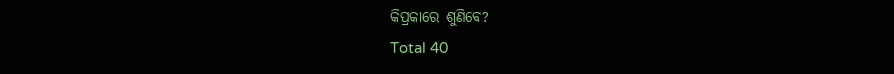କିପ୍ରକାରେ ଶୁଣିବେ?
Total 40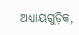ଅଧ୍ୟାୟଗୁଡ଼ିକ,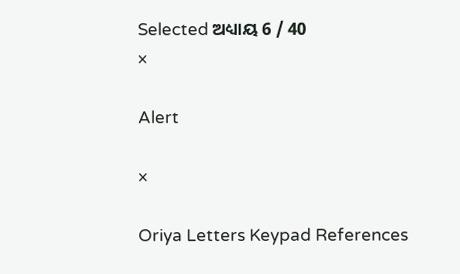Selected ଅଧ୍ୟାୟ 6 / 40
×

Alert

×

Oriya Letters Keypad References